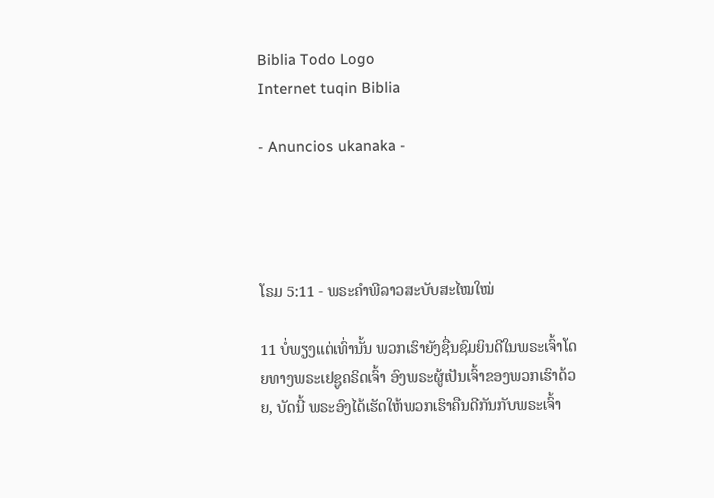Biblia Todo Logo
Internet tuqin Biblia

- Anuncios ukanaka -




ໂຣມ 5:11 - ພຣະຄຳພີລາວສະບັບສະໄໝໃໝ່

11 ບໍ່ພຽງແຕ່ເທົ່ານັ້ນ ພວກເຮົາຍັງຊື່ນຊົມຍິນດີໃນພຣະເຈົ້າໂດຍທາງພຣະເຢຊູຄຣິດເຈົ້າ ອົງພຣະຜູ້ເປັນເຈົ້າຂອງພວກເຮົາດ້ວຍ, ບັດນີ້ ພຣະອົງໄດ້ເຮັດໃຫ້ພວກເຮົາຄືນດີກັນກັບພຣະເຈົ້າ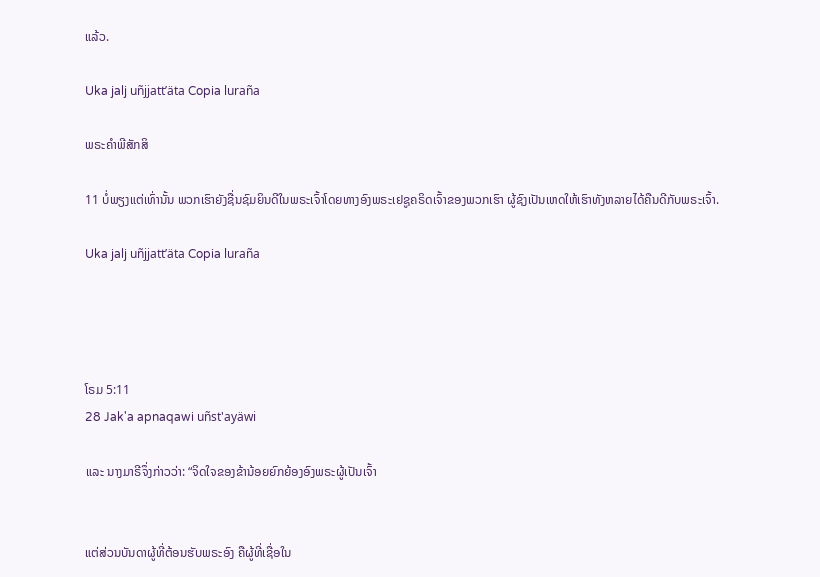ແລ້ວ.

Uka jalj uñjjattʼäta Copia luraña

ພຣະຄຳພີສັກສິ

11 ບໍ່ພຽງແຕ່ເທົ່ານັ້ນ ພວກເຮົາຍັງຊື່ນຊົມຍິນດີໃນພຣະເຈົ້າໂດຍທາງອົງພຣະເຢຊູຄຣິດເຈົ້າຂອງພວກເຮົາ ຜູ້ຊົງເປັນເຫດໃຫ້ເຮົາທັງຫລາຍໄດ້ຄືນດີກັບພຣະເຈົ້າ.

Uka jalj uñjjattʼäta Copia luraña




ໂຣມ 5:11
28 Jak'a apnaqawi uñst'ayäwi

ແລະ ນາງມາຣີຈຶ່ງກ່າວວ່າ: “ຈິດໃຈຂອງຂ້ານ້ອຍຍົກຍ້ອງອົງພຣະຜູ້ເປັນເຈົ້າ


ແຕ່ສ່ວນບັນດາຜູ້ທີ່ຕ້ອນຮັບພຣະອົງ ຄືຜູ້ທີ່ເຊື່ອໃນ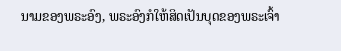ນາມຂອງພຣະອົງ, ພຣະອົງກໍໃຫ້ສິດເປັນບຸດຂອງພຣະເຈົ້າ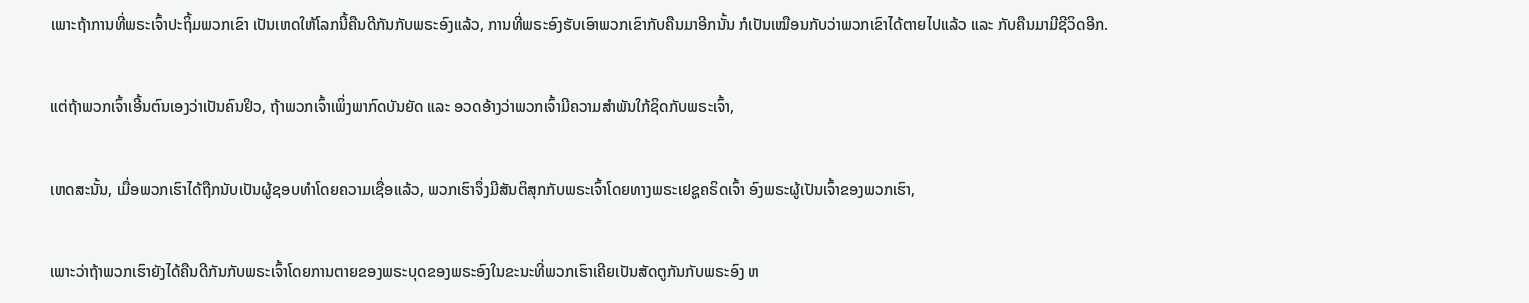ເພາະຖ້າການທີ່ພຣະເຈົ້າປະຖິ້ມພວກເຂົາ ເປັນເຫດໃຫ້ໂລກນີ້ຄືນດີກັນກັບພຣະອົງແລ້ວ, ການທີ່ພຣະອົງຮັບເອົາພວກເຂົາກັບຄືນມາອີກນັ້ນ ກໍເປັນເໝືອນກັບວ່າພວກເຂົາໄດ້ຕາຍໄປແລ້ວ ແລະ ກັບຄືນມາມີຊີວິດອີກ.


ແຕ່ຖ້າພວກເຈົ້າເອີ້ນຕົນເອງວ່າເປັນຄົນຢິວ, ຖ້າພວກເຈົ້າເພິ່ງພາກົດບັນຍັດ ແລະ ອວດອ້າງວ່າພວກເຈົ້າມີຄວາມສຳພັນໃກ້ຊິດກັບພຣະເຈົ້າ,


ເຫດສະນັ້ນ, ເມື່ອພວກເຮົາໄດ້ຖືກນັບເປັນຜູ້ຊອບທຳໂດຍຄວາມເຊື່ອແລ້ວ, ພວກເຮົາຈຶ່ງມີສັນຕິສຸກກັບພຣະເຈົ້າໂດຍທາງພຣະເຢຊູຄຣິດເຈົ້າ ອົງພຣະຜູ້ເປັນເຈົ້າຂອງພວກເຮົາ,


ເພາະວ່າຖ້າພວກເຮົາຍັງໄດ້ຄືນດີກັນກັບພຣະເຈົ້າໂດຍການຕາຍຂອງພຣະບຸດຂອງພຣະອົງໃນຂະນະທີ່ພວກເຮົາເຄີຍເປັນສັດຕູກັນກັບພຣະອົງ ຫ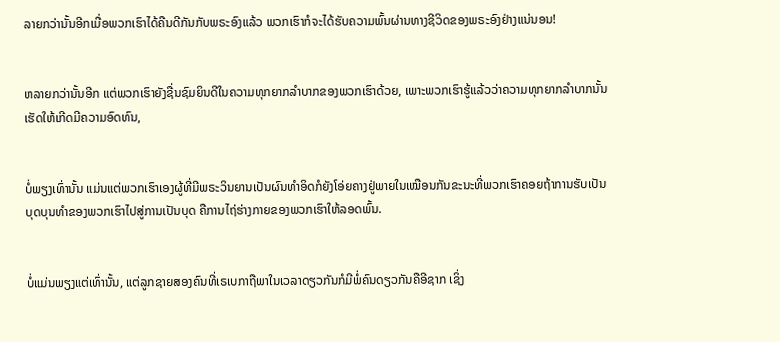ລາຍກວ່ານັ້ນອີກເມື່ອພວກເຮົາໄດ້ຄືນດີກັນກັບພຣະອົງແລ້ວ ພວກເຮົາກໍຈະໄດ້ຮັບຄວາມພົ້ນຜ່ານທາງຊີວິດຂອງພຣະອົງຢ່າງແນ່ນອນ!


ຫລາຍກວ່ານັ້ນອີກ ແຕ່ພວກເຮົາຍັງຊື່ນຊົມຍິນດີໃນຄວາມທຸກຍາກລໍາບາກຂອງພວກເຮົາດ້ວຍ, ເພາະພວກເຮົາຮູ້ແລ້ວວ່າຄວາມທຸກຍາກລໍາບາກນັ້ນເຮັດໃຫ້ເກີດມີຄວາມອົດທົນ,


ບໍ່ພຽງເທົ່ານັ້ນ ແມ່ນແຕ່ພວກເຮົາເອງຜູ້ທີ່ມີພຣະວິນຍານເປັນຜົນທຳອິດກໍຍັງໂອ່ຍຄາງຢູ່ພາຍໃນເໝືອນກັນຂະນະທີ່ພວກເຮົາຄອຍຖ້າການຮັບເປັນບຸດບຸນທຳຂອງພວກເຮົາໄປສູ່ການເປັນບຸດ ຄືການໄຖ່ຮ່າງກາຍຂອງພວກເຮົາໃຫ້ລອດພົ້ນ.


ບໍ່ແມ່ນພຽງແຕ່ເທົ່ານັ້ນ, ແຕ່ລູກຊາຍສອງຄົນທີ່ເຣເບກາຖືພາໃນເວລາດຽວກັນກໍມີພໍ່ຄົນດຽວກັນຄືອີຊາກ ເຊິ່ງ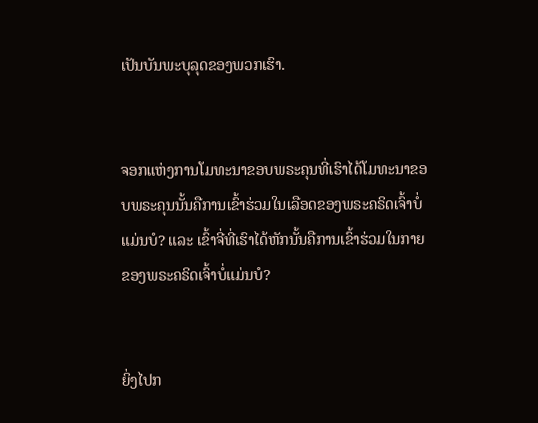ເປັນບັນພະບຸລຸດຂອງພວກເຮົາ.


ຈອກແຫ່ງການໂມທະນາຂອບພຣະຄຸນທີ່ເຮົາໄດ້ໂມທະນາຂອບພຣະຄຸນນັ້ນຄືການເຂົ້າຮ່ວມໃນເລືອດຂອງພຣະຄຣິດເຈົ້າບໍ່ແມ່ນບໍ? ແລະ ເຂົ້າຈີ່ທີ່ເຮົາໄດ້ຫັກນັ້ນຄືການເຂົ້າຮ່ວມໃນກາຍຂອງພຣະຄຣິດເຈົ້າບໍ່ແມ່ນບໍ?


ຍິ່ງໄປກ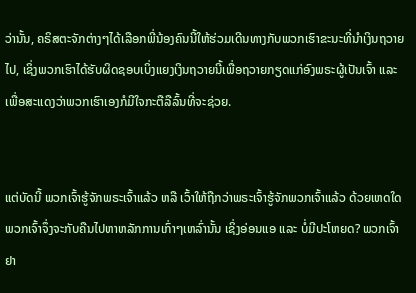ວ່ານັ້ນ, ຄຣິສຕະຈັກຕ່າງໆໄດ້ເລືອກພີ່ນ້ອງຄົນນີ້ໃຫ້ຮ່ວມເດີນທາງກັບພວກເຮົາຂະນະທີ່ນຳເງິນຖວາຍໄປ, ເຊິ່ງພວກເຮົາໄດ້ຮັບຜິດຊອບເບິ່ງແຍງເງິນຖວາຍນີ້ເພື່ອຖວາຍກຽດແກ່ອົງພຣະຜູ້ເປັນເຈົ້າ ແລະ ເພື່ອສະແດງວ່າພວກເຮົາເອງກໍມີໃຈກະຕືລືລົ້ນທີ່ຈະຊ່ວຍ.


ແຕ່ບັດນີ້ ພວກເຈົ້າຮູ້ຈັກພຣະເຈົ້າແລ້ວ ຫລື ເວົ້າໃຫ້ຖືກວ່າພຣະເຈົ້າຮູ້ຈັກພວກເຈົ້າແລ້ວ ດ້ວຍເຫດໃດພວກເຈົ້າຈຶ່ງຈະກັບຄືນໄປຫາຫລັກການເກົ່າໆເຫລົ່ານັ້ນ ເຊິ່ງອ່ອນແອ ແລະ ບໍ່ມີປະໂຫຍດ? ພວກເຈົ້າຢາ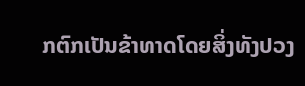ກຕົກເປັນຂ້າທາດໂດຍສິ່ງທັງປວງ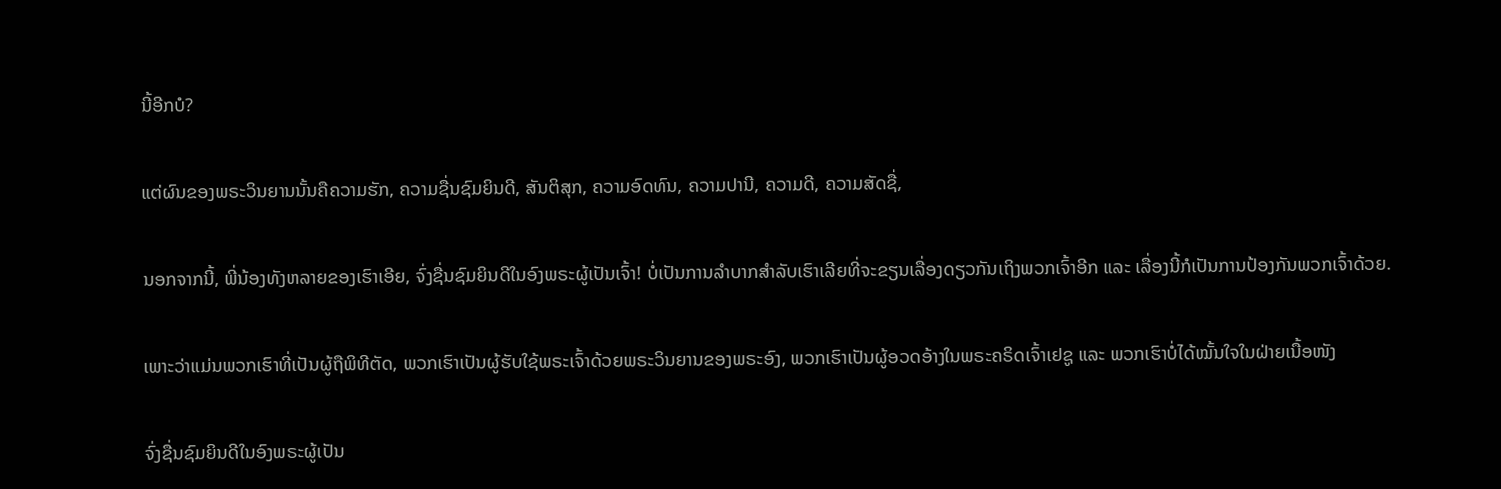ນີ້ອີກບໍ?


ແຕ່ຜົນຂອງພຣະວິນຍານນັ້ນຄືຄວາມຮັກ, ຄວາມຊື່ນຊົມຍິນດີ, ສັນຕິສຸກ, ຄວາມອົດທົນ, ຄວາມປານີ, ຄວາມດີ, ຄວາມສັດຊື່,


ນອກຈາກນີ້, ພີ່ນ້ອງທັງຫລາຍຂອງເຮົາເອີຍ, ຈົ່ງຊື່ນຊົມຍິນດີໃນອົງພຣະຜູ້ເປັນເຈົ້າ! ບໍ່ເປັນການລຳບາກສຳລັບເຮົາເລີຍທີ່ຈະຂຽນເລື່ອງດຽວກັນເຖິງພວກເຈົ້າອີກ ແລະ ເລື່ອງນີ້ກໍເປັນການປ້ອງກັນພວກເຈົ້າດ້ວຍ.


ເພາະວ່າແມ່ນພວກເຮົາທີ່ເປັນຜູ້ຖືພິທີຕັດ, ພວກເຮົາເປັນຜູ້ຮັບໃຊ້ພຣະເຈົ້າດ້ວຍພຣະວິນຍານຂອງພຣະອົງ, ພວກເຮົາເປັນຜູ້ອວດອ້າງໃນພຣະຄຣິດເຈົ້າເຢຊູ ແລະ ພວກເຮົາບໍ່ໄດ້ໝັ້ນໃຈໃນຝ່າຍເນື້ອໜັງ


ຈົ່ງຊື່ນຊົມຍິນດີໃນອົງພຣະຜູ້ເປັນ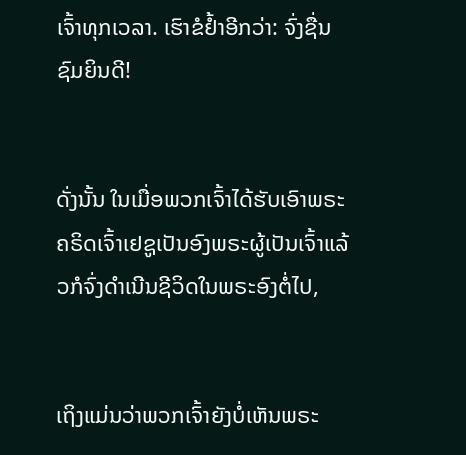ເຈົ້າທຸກເວລາ. ເຮົາຂໍຢ້ຳອີກວ່າ: ຈົ່ງຊື່ນຊົມຍິນດີ!


ດັ່ງນັ້ນ ໃນເມື່ອພວກເຈົ້າໄດ້ຮັບເອົາພຣະຄຣິດເຈົ້າເຢຊູເປັນອົງພຣະຜູ້ເປັນເຈົ້າແລ້ວກໍຈົ່ງດຳເນີນຊີວິດໃນພຣະອົງຕໍ່ໄປ,


ເຖິງແມ່ນວ່າພວກເຈົ້າຍັງບໍ່ເຫັນພຣະ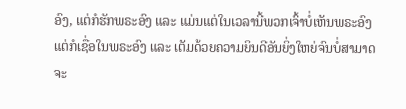ອົງ, ແຕ່ກໍຮັກພຣະອົງ ແລະ ແມ່ນແຕ່ໃນເວລານີ້ພວກເຈົ້າບໍ່ເຫັນພຣະອົງ ແຕ່ກໍເຊື່ອໃນພຣະອົງ ແລະ ເຕັມດ້ວຍຄວາມຍິນດີອັນຍິ່ງໃຫຍ່ຈົນບໍ່ສາມາດຈະ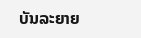ບັນລະຍາຍ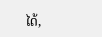ໄດ້,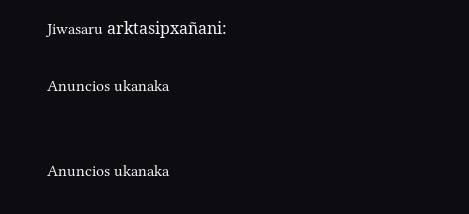Jiwasaru arktasipxañani:

Anuncios ukanaka


Anuncios ukanaka